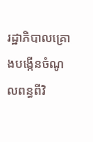រដ្ឋាភិបាលគ្រោងបង្កើនចំណូលពន្ធពីវិ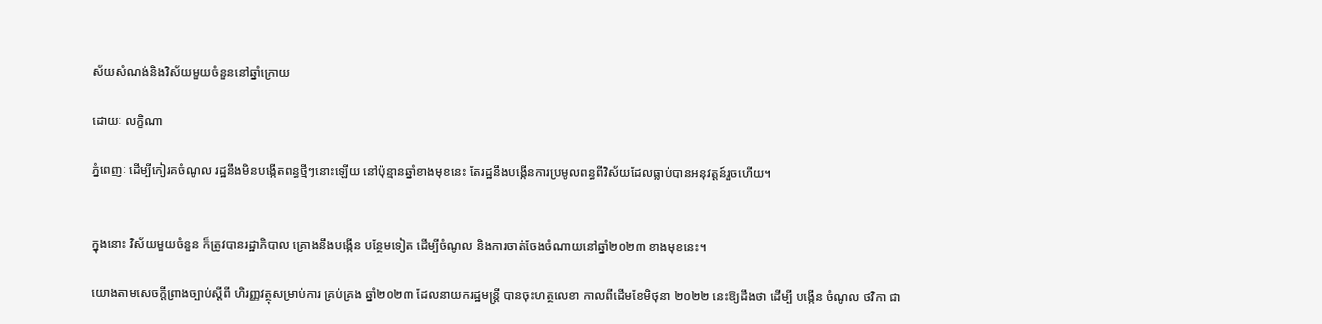ស័យសំណង់និងវិស័យមួយចំនួននៅឆ្នាំក្រោយ

ដោយៈ លក្ខិណា

ភ្នំពេញៈ ដើម្បីកៀរគចំណូល រដ្ឋនឹងមិនបង្កើតពន្ធថ្មីៗនោះឡើយ នៅប៉ុន្មានឆ្នាំខាងមុខនេះ តែរដ្ឋនឹងបង្កើនការប្រមូលពន្ធពីវិស័យដែលធ្លាប់បានអនុវត្តន៍រួចហើយ។


ក្នុងនោះ វិស័យមួយចំនួន ក៏ត្រូវបានរដ្ឋាភិបាល គ្រោងនឹងបង្កើន បន្ថែមទៀត ដើម្បីចំណូល និងការចាត់ចែងចំណាយនៅឆ្នាំ២០២៣ ខាងមុខនេះ។

យោងតាមសេចក្ដីព្រាងច្បាប់ស្ដីពី ហិរញ្ញវត្ថុសម្រាប់ការ គ្រប់គ្រង ឆ្នាំ២០២៣ ដែលនាយករដ្ឋមន្ត្រី បានចុះហត្ថលេខា កាលពីដើមខែមិថុនា ២០២២ នេះឱ្យដឹងថា ដើម្បី បង្កើន ចំណូល ថវិកា ជា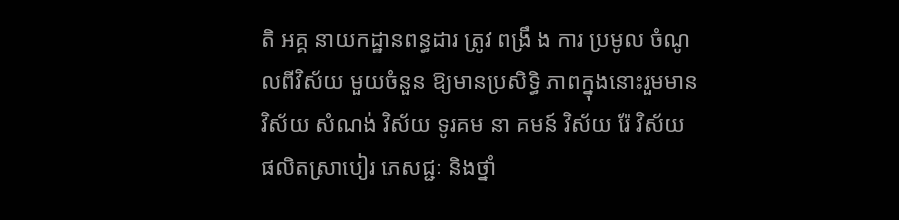តិ អគ្គ នាយកដ្ឋានពន្ធដារ ត្រូវ ពង្រឹ ង ការ ប្រមូល ចំណូលពីវិស័យ មួយចំនួន ឱ្យមានប្រសិទ្ធិ ភាពក្នុងនោះរួមមាន វិស័យ សំណង់ វិស័យ ទូរគម នា គមន៍ វិស័យ រ៉ែ វិស័យ ផលិតស្រាបៀរ ភេសជ្ជៈ និងថ្នាំ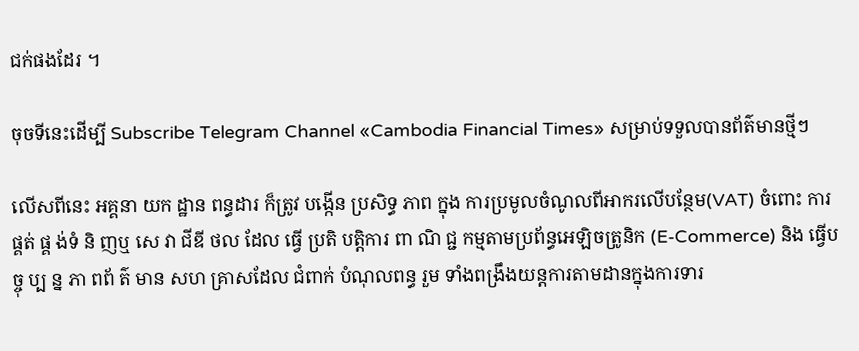ជក់ផងដែរ ។

ចុចទីនេះដើម្បី Subscribe Telegram Channel «Cambodia Financial Times» សម្រាប់ទទួលបានព័ត៌មានថ្មីៗ

លើសពីនេះ អគ្គនា យក ដ្ឋាន ពន្ធដារ ក៏ត្រូវ បង្កើន ប្រសិទ្ធ ភាព ក្នុង ការប្រមូលចំណូលពីអាករលើបន្ថែម(VAT) ចំពោះ ការ ផ្គត់ ផ្គ ង់ទំ និ ញឬ សេ វា ជីឌី ថល ដែល ធ្វើ ប្រតិ បត្តិការ ពា ណិ ជ្ជ កម្មតាមប្រព័ន្ធអេឡិចត្រូនិក (E-Commerce) និង ធ្វើប ច្ចុ ប្ប ន្ន ភា ពព័ ត៌ មាន សហ គ្រាសដែល ជំពាក់ បំណុលពន្ធ រួម ទាំងពង្រឹងយន្តការតាមដានក្នុងការទារ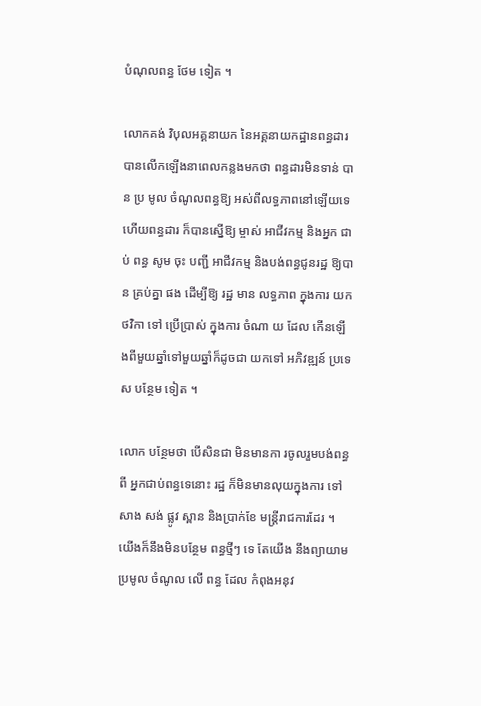បំណុលពន្ធ ថែម ទៀត ។

លោកគង់ វិបុលអគ្គនាយក នៃអគ្គនាយកដ្ឋានពន្ធដារ បានលើកឡើងនាពេលកន្លងមកថា ពន្ធដារមិនទាន់ បាន ប្រ មូល ចំណូលពន្ធឱ្យ អស់ពីលទ្ធភាពនៅឡើយទេ ហើយពន្ធដារ ក៏បានស្នើឱ្យ ម្ចាស់ អាជីវកម្ម និងអ្នក ជាប់ ពន្ធ សូម ចុះ បញ្ជី អាជីវកម្ម និងបង់ពន្ធជូនរដ្ឋ ឱ្យបាន គ្រប់គ្នា ផង ដើម្បីឱ្យ រដ្ឋ មាន លទ្ធភាព ក្នុងការ យក ថវិកា ទៅ ប្រើប្រាស់ ក្នុងការ ចំណា យ ដែល កើនឡើងពីមួយឆ្នាំទៅមួយឆ្នាំក៏ដូចជា យកទៅ អភិវឌ្ឍន៍ ប្រទេស បន្ថែម ទៀត ។

លោក បន្ថែមថា បើសិនជា មិនមានកា រចូលរួមបង់ពន្ធពី អ្នកជាប់ពន្ធទេនោះ រដ្ឋ ក៏មិនមានលុយក្នុងការ ទៅ សាង សង់ ផ្លូវ ស្ពាន និងប្រាក់ខែ មន្ត្រីរាជការដែរ ។ យើងក៏នឹងមិនបន្ថែម ពន្ធថ្មីៗ ទេ តែយើង នឹងព្យាយាម ប្រមូល ចំណូល លើ ពន្ធ ដែល កំពុងអនុវ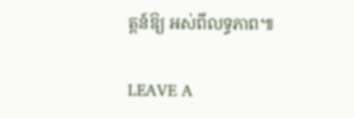ត្តន៍ឱ្យ អស់ពីលទ្ធភាព៕

LEAVE A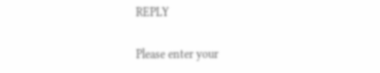REPLY

Please enter your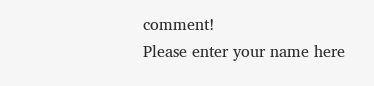comment!
Please enter your name here